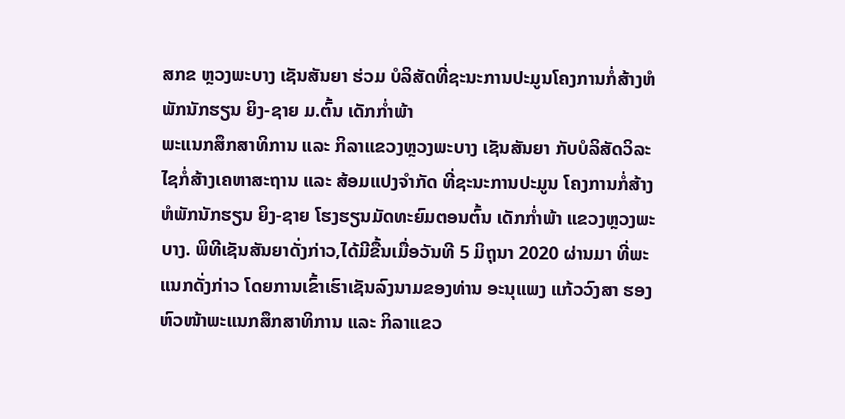ສກຂ ຫຼວງພະບາງ ເຊັນສັນຍາ ຮ່ວມ ບໍລິສັດທີ່ຊະນະການປະມູນໂຄງການກໍ່ສ້າງຫໍພັກນັກຮຽນ ຍິງ-ຊາຍ ມ.ຕົ້ນ ເດັກກໍ່າພ້າ
ພະແນກສຶກສາທິການ ແລະ ກິລາແຂວງຫຼວງພະບາງ ເຊັນສັນຍາ ກັບບໍລິສັດວິລະໄຊກໍ່ສ້າງເຄຫາສະຖານ ແລະ ສ້ອມແປງຈຳກັດ ທີ່ຊະນະການປະມູນ ໂຄງການກໍ່ສ້າງຫໍພັກນັກຮຽນ ຍິງ-ຊາຍ ໂຮງຮຽນມັດທະຍົມຕອນຕົ້ນ ເດັກກໍ່າພ້າ ແຂວງຫຼວງພະບາງ. ພິທີເຊັນສັນຍາດັ່ງກ່າວ,ໄດ້ມີຂື້ນເມື່ອວັນທີ 5 ມິຖຸນາ 2020 ຜ່ານມາ ທີ່ພະແນກດັ່ງກ່າວ ໂດຍການເຂົ້າເຮົາເຊັນລົງນາມຂອງທ່ານ ອະນຸແພງ ແກ້ວວົງສາ ຮອງຫົວໜ້າພະແນກສຶກສາທິການ ແລະ ກິລາແຂວ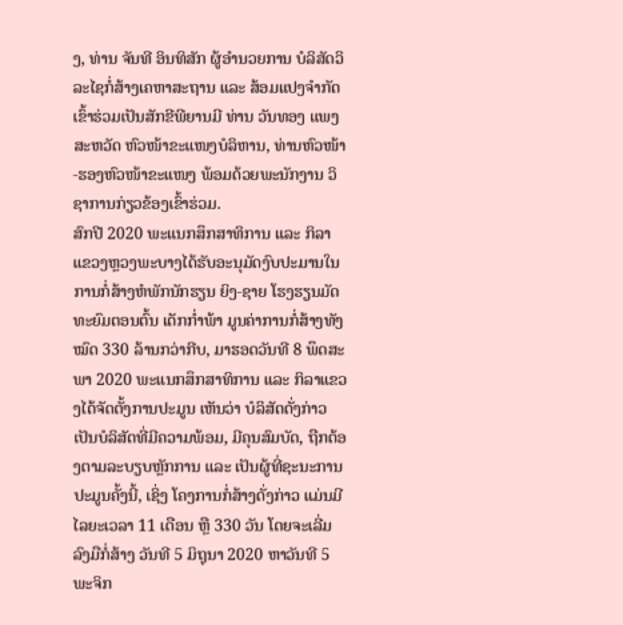ງ, ທ່ານ ຈັນທີ ອິນທິສັກ ຜູ້ອຳນວຍການ ບໍລິສັດວິລະໄຊກໍ່ສ້າງເຄຫາສະຖານ ແລະ ສ້ອມແປງຈຳກັດ ເຂົ້າຮ່ວມເປັນສັກຂີພີຍານມີ ທ່ານ ວັນທອງ ແພງສະຫວັດ ຫົວໜ້າຂະແໜງບໍລິຫານ, ທ່ານຫົວໜ້າ-ຮອງຫົວໜ້າຂະແໜງ ພ້ອມດ້ວຍພະນັກງານ ວິຊາການກ່ຽວຂ້ອງເຂົ້າຮ່ວມ.
ສົກປີ 2020 ພະແນກສຶກສາທິການ ແລະ ກິລາແຂວງຫຼວງພະບາງໄດ້ຮັບອະນຸມັດງົບປະມານໃນການກໍ່ສ້າງຫໍພັກນັກຮຽນ ຍິງ-ຊາຍ ໂຮງຮຽນມັດທະຍົມຕອນຕົ້ນ ເດັກກໍ່າພ້າ ມູນຄ່າການກໍ່ສ້າງທັງໝົດ 330 ລ້ານກວ່າກີບ, ມາຮອດວັນທີ 8 ພຶດສະພາ 2020 ພະແນກສຶກສາທິການ ແລະ ກິລາແຂວງໄດ້ຈັດຕັ້ງການປະມູນ ເຫັນວ່າ ບໍລິສັດດັ່ງກ່າວ ເປັນບໍລິສັດທີ່ມີຄວາມພ້ອມ, ມີຄຸນສົມບັດ, ຖືກຕ້ອງຕາມລະບຽບຫຼັກການ ແລະ ເປັນຜູ້ທີ່ຊະນະການປະມູນຄັ້ງນີ້, ເຊິ່ງ ໂຄງການກໍ່ສ້າງດັ່ງກ່າວ ແມ່ນມີໄລຍະເວລາ 11 ເດືອນ ຫຼື 330 ວັນ ໂດຍຈະເລີ່ມລົງມືກໍ່ສ້າງ ວັນທີ 5 ມິຖຸນາ 2020 ຫາວັນທີ 5 ພະຈິກ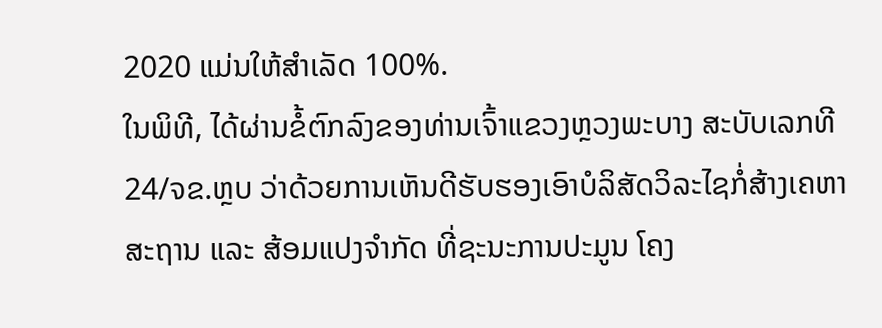2020 ແມ່ນໃຫ້ສຳເລັດ 100%.
ໃນພິທີ, ໄດ້ຜ່ານຂໍ້ຕົກລົງຂອງທ່ານເຈົ້າແຂວງຫຼວງພະບາງ ສະບັບເລກທີ 24/ຈຂ.ຫຼບ ວ່າດ້ວຍການເຫັນດີຮັບຮອງເອົາບໍລິສັດວິລະໄຊກໍ່ສ້າງເຄຫາສະຖານ ແລະ ສ້ອມແປງຈຳກັດ ທີ່ຊະນະການປະມູນ ໂຄງ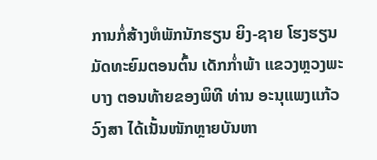ການກໍ່ສ້າງຫໍພັກນັກຮຽນ ຍິງ-ຊາຍ ໂຮງຮຽນມັດທະຍົມຕອນຕົ້ນ ເດັກກໍ່າພ້າ ແຂວງຫຼວງພະບາງ ຕອນທ້າຍຂອງພິທີ ທ່ານ ອະນຸແພງແກ້ວວົງສາ ໄດ້ເນັ້ນໜັກຫຼາຍບັນຫາ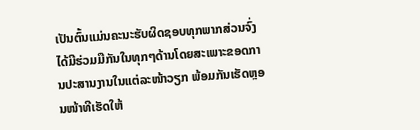ເປັນຕົ້ນແມ່ນຄະນະຮັບຜິດຊອບທຸກພາກສ່ວນຈົ່ງໄດ້ມີຮ່ວມມືກັນໃນທຸກໆດ້ານໂດຍສະເພາະຂອດການປະສານງານໃນແຕ່ລະໜ້າວຽກ ພ້ອມກັນເຮັດຫຼອນໜ້າທີເຮັດໃຫ້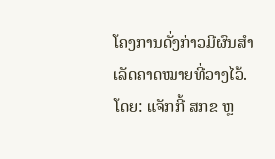ໂຄງການດັ່ງກ່າວມີຜົນສຳເລັດຄາດໝາຍທີ່ວາງໄວ້.
ໂດຍ: ແຈັກກີ້ ສກຂ ຫຼ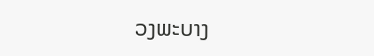ວງພະບາງ